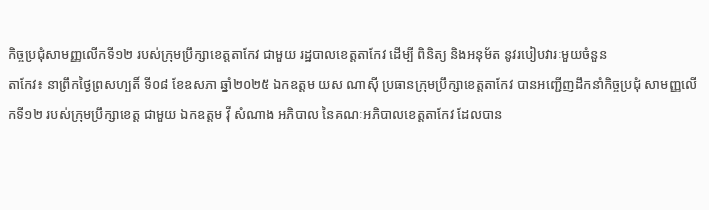កិច្ចប្រជុំសាមញ្ញលើកទី១២ របស់ក្រុមប្រឹក្សាខេត្តតាកែវ ជាមួយ រដ្ឋបាលខេត្តតាកែវ ដើម្បី ពិនិត្យ និងអនុម័ត នូវរបៀបវារៈមួយចំនួន
តាកែវ៖ នាព្រឹកថ្ងៃព្រសហ្បតិ៍ ទី០៨ ខែឧសភា ឆ្នាំ២០២៥ ឯកឧត្តម យស ណាស៊ី ប្រធានក្រុមប្រឹក្សាខេត្តតាកែវ បានអញ្ជើញដឹកនាំកិច្ចប្រជុំ សាមញ្ញលើកទី១២ របស់ក្រុមប្រឹក្សាខេត្ត ជាមួយ ឯកឧត្តម វ៉ី សំណាង អភិបាល នៃគណៈអភិបាលខេត្តតាកែវ ដែលបាន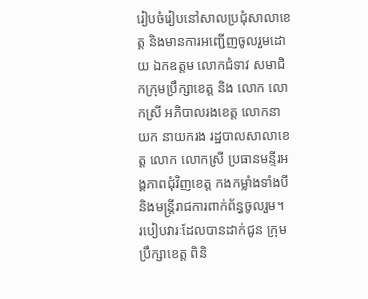រៀបចំរៀបនៅសាលប្រជុំសាលាខេត្ត និងមានការអញ្ជើញចូលរួមដោយ ឯកឧត្តម លោកជំទាវ សមាជិកក្រុមប្រឹក្សាខេត្ត និង លោក លោកស្រី អភិបាលរងខេត្ត លោកនាយក នាយករង រដ្ឋបាលសាលាខេត្ត លោក លោកស្រី ប្រធានមន្ទីរអង្គភាពជុំវិញខេត្ត កងកម្លាំងទាំងបី និងមន្រ្តីរាជការពាក់ព័ន្ធចូលរួម។
របៀបវារៈដែលបានដាក់ជូន ក្រុមប្រឹក្សាខេត្ត ពិនិ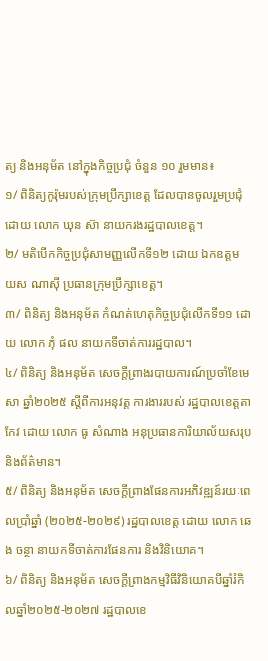ត្យ និងអនុម័ត នៅក្នុងកិច្ចប្រជុំ ចំនួន ១០ រួមមាន៖
១/ ពិនិត្យកូរ៉ុមរបស់ក្រុមប្រឹក្សាខេត្ត ដែលបានចូលរួមប្រជុំ ដោយ លោក ឃុន ស៊ា នាយករងរដ្ឋបាលខេត្ត។
២/ មតិបើកកិច្ចប្រជុំសាមញ្ញលើកទី១២ ដោយ ឯកឧត្តម យស ណាស៊ី ប្រធានក្រុមប្រឹក្សាខេត្ត។
៣/ ពិនិត្យ និងអនុម័ត កំណត់ហេតុកិច្ចប្រជុំលើកទី១១ ដោយ លោក ភុំ ផល នាយកទីចាត់ការរដ្ឋបាល។
៤/ ពិនិត្យ និងអនុម័ត សេចក្តីព្រាងរបាយការណ៍ប្រចាំខែមេសា ឆ្នាំ២០២៥ ស្តីពីការអនុវត្ត ការងាររបស់ រដ្ឋបាលខេត្តតាកែវ ដោយ លោក ធូ សំណាង អនុប្រធានការិយាល័យសរុប និងព័ត៌មាន។
៥/ ពិនិត្យ និងអនុម័ត សេចក្តីព្រាងផែនការអភិវឌ្ឍន៍រយៈពេលប្រាំឆ្នាំ (២០២៥-២០២៩) រដ្ឋបាលខេត្ត ដោយ លោក ឆេង ចន្ថា នាយកទីចាត់ការផែនការ និងវិនិយោគ។
៦/ ពិនិត្យ និងអនុម័ត សេចក្តីព្រាងកម្មវិធីវិនិយោគបីឆ្នាំរំកិលឆ្នាំ២០២៥-២០២៧ រដ្ឋបាលខេ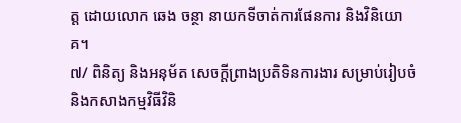ត្ត ដោយលោក ឆេង ចន្ថា នាយកទីចាត់ការផែនការ និងវិនិយោគ។
៧/ ពិនិត្យ និងអនុម័ត សេចក្តីព្រាងប្រតិទិនការងារ សម្រាប់រៀបចំ និងកសាងកម្មវិធីវិនិ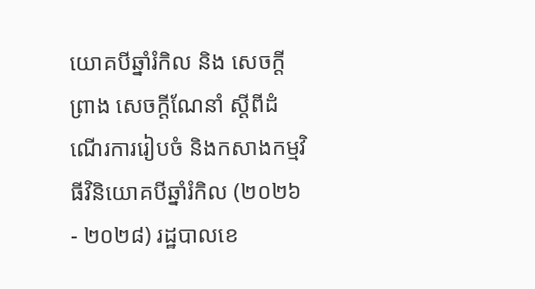យោគបីឆ្នាំរំកិល និង សេចក្តីព្រាង សេចក្តីណែនាំ ស្តីពីដំណើរការរៀបចំ និងកសាងកម្មវិធីវិនិយោគបីឆ្នាំរំកិល (២០២៦- ២០២៨) រដ្ឋបាលខេ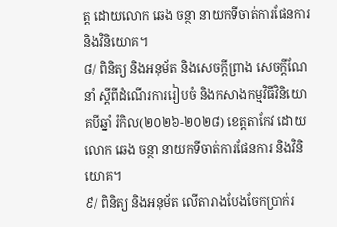ត្ត ដោយលោក ឆេង ចន្ថា នាយកទីចាត់ការផែនការ និងវិនិយោគ។
៨/ ពិនិត្យ និងអនុម័ត និងសេចក្តីព្រាង សេចក្តីណែនាំ ស្តីពីដំណើរការរៀបចំ និងកសាងកម្មវិធីវិនិយោគបីឆ្នាំ រំកិល(២០២៦-២០២៨) ខេត្តតាកែវ ដោយលោក ឆេង ចន្ថា នាយកទីចាត់ការផែនការ និងវិនិយោគ។
៩/ ពិនិត្យ និងអនុម័ត លើតារាងបែងចែកប្រាក់រ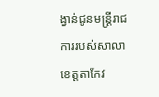ង្វាន់ជូនមន្ត្រីរាជការរបស់សាលាខេត្តតាកែវ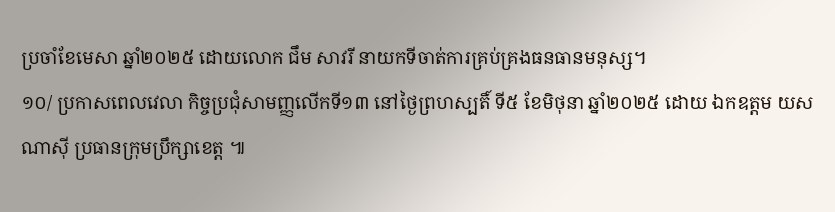ប្រចាំខែមេសា ឆ្នាំ២០២៥ ដោយលោក ជឹម សាវរី នាយកទីចាត់ការគ្រប់គ្រងធនធានមនុស្ស។
១០/ ប្រកាសពេលវេលា កិច្ចប្រជុំសាមញ្ញលើកទី១៣ នៅថៃ្ងព្រហស្បតិ៍ ទី៥ ខែមិថុនា ឆ្នាំ២០២៥ ដោយ ឯកឧត្តម យស ណាស៊ី ប្រធានក្រុមប្រឹក្សាខេត្ត ៕